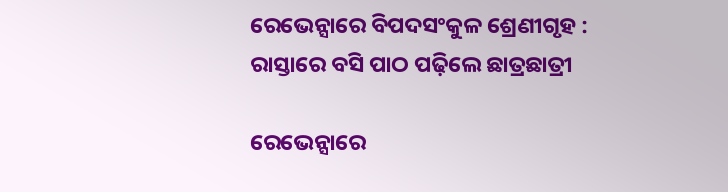ରେଭେନ୍ସାରେ ବିପଦସଂକୁଳ ଶ୍ରେଣୀଗୃହ : ରାସ୍ତାରେ ବସି ପାଠ ପଢ଼ିଲେ ଛାତ୍ରଛାତ୍ରୀ

ରେଭେନ୍ସାରେ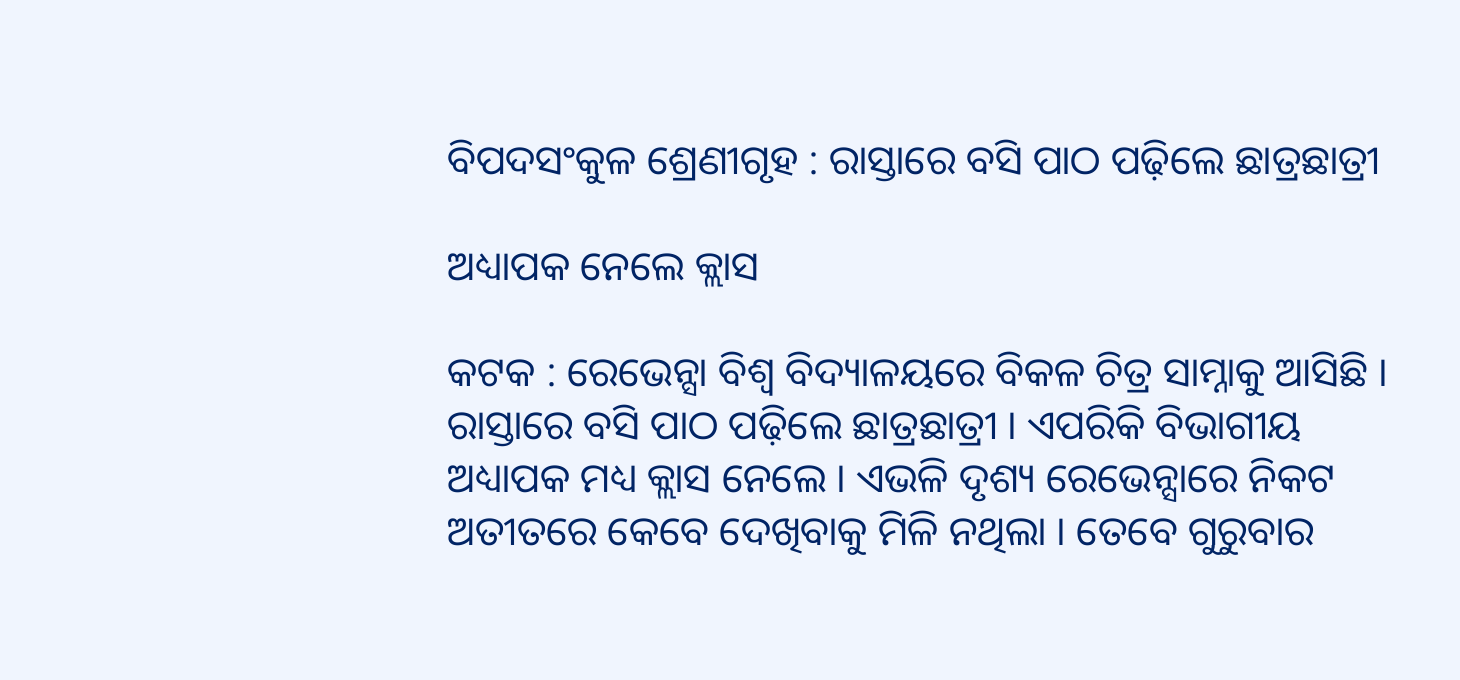ବିପଦସଂକୁଳ ଶ୍ରେଣୀଗୃହ : ରାସ୍ତାରେ ବସି ପାଠ ପଢ଼ିଲେ ଛାତ୍ରଛାତ୍ରୀ

ଅଧ୍ୟାପକ ନେଲେ କ୍ଲାସ

କଟକ : ରେଭେନ୍ସା ବିଶ୍ୱ ବିଦ୍ୟାଳୟରେ ବିକଳ ଚିତ୍ର ସାମ୍ନାକୁ ଆସିଛି । ରାସ୍ତାରେ ବସି ପାଠ ପଢ଼ିଲେ ଛାତ୍ରଛାତ୍ରୀ । ଏପରିକି ବିଭାଗୀୟ ଅଧ୍ୟାପକ ମଧ୍ୟ କ୍ଲାସ ନେଲେ । ଏଭଳି ଦୃଶ୍ୟ ରେଭେନ୍ସାରେ ନିକଟ ଅତୀତରେ କେବେ ଦେଖିବାକୁ ମିଳି ନଥିଲା । ତେବେ ଗୁରୁବାର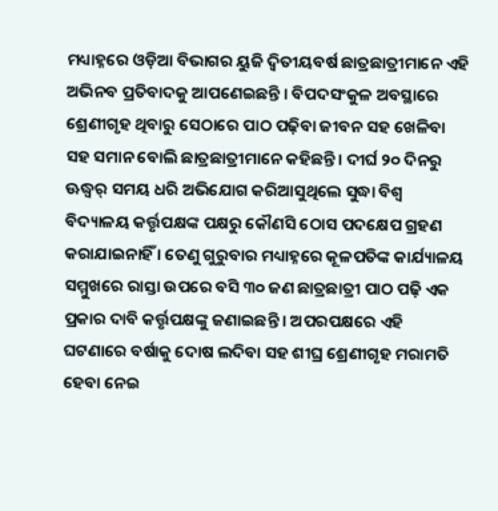ମଧ୍ୟାହ୍ନରେ ଓଡ଼ିଆ ବିଭାଗର ୟୁଜି ଦ୍ୱିତୀୟବର୍ଷ ଛାତ୍ରଛାତ୍ରୀମାନେ ଏହି ଅଭିନବ ପ୍ରତିବାଦକୁ ଆପଣେଇଛନ୍ତି । ବିପଦସଂକୁଳ ଅବସ୍ଥାରେ ଶ୍ରେଣୀଗୃହ ଥିବାରୁ ସେଠାରେ ପାଠ ପଢ଼ିବା ଜୀବନ ସହ ଖେଳିବା ସହ ସମାନ ବୋଲି ଛାତ୍ରଛାତ୍ରୀମାନେ କହିଛନ୍ତି । ଦୀର୍ଘ ୨୦ ଦିନରୁ ଊଦ୍ଧ୍ୱର୍ ସମୟ ଧରି ଅଭିଯୋଗ କରିଆସୁଥିଲେ ସୁଦ୍ଧା ବିଶ୍ୱ ବିଦ୍ୟାଳୟ କର୍ତ୍ତୃପକ୍ଷଙ୍କ ପକ୍ଷରୁ କୌଣସି ଠୋସ ପଦକ୍ଷେପ ଗ୍ରହଣ କରାଯାଇନାହିଁ । ତେଣୁ ଗୁରୁବାର ମଧ୍ୟାହ୍ନରେ କୂଳପତିଙ୍କ କାର୍ଯ୍ୟାଳୟ ସମ୍ମୁଖରେ ରାସ୍ତା ଉପରେ ବସି ୩୦ ଜଣ ଛାତ୍ରଛାତ୍ରୀ ପାଠ ପଢ଼ି ଏକ ପ୍ରକାର ଦାବି କର୍ତ୍ତୃପକ୍ଷଙ୍କୁ ଜଣାଇଛନ୍ତି । ଅପରପକ୍ଷରେ ଏହି ଘଟଣାରେ ବର୍ଷାକୁ ଦୋଷ ଲଦିବା ସହ ଶୀଘ୍ର ଶ୍ରେଣୀଗୃହ ମରାମତି ହେବା ନେଇ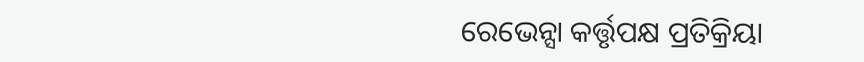ରେଭେନ୍ସା କର୍ତ୍ତୃପକ୍ଷ ପ୍ରତିକ୍ରିୟା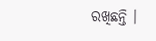ରଖିଛନ୍ତି ।